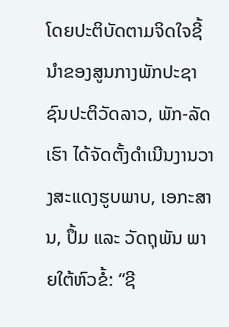ໂດຍປະຕິບັດຕາມຈິດໃຈຊີ້ນໍາຂອງສູນກາງພັກປະຊາຊົນປະຕິວັດລາວ, ພັກ-ລັດເຮົາ ໄດ້ຈັດຕັ້ງດໍາເນີນງານວາງສະແດງຮູບພາບ, ເອກະສານ, ປຶ້ມ ແລະ ວັດຖຸພັນ ພາຍໃຕ້ຫົວຂໍ້: “ຊີ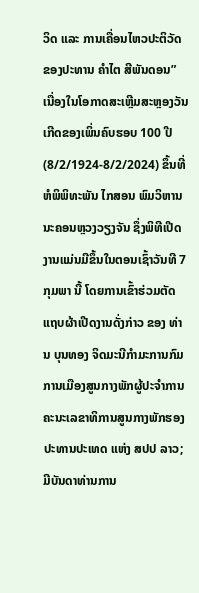ວິດ ແລະ ການເຄື່ອນໄຫວປະຕິວັດ ຂອງປະທານ ຄໍາໄຕ ສີພັນດອນ” ເນື່ອງໃນໂອກາດສະເຫຼີມສະຫຼອງວັນເກີດຂອງເພິ່ນຄົບຮອບ 100 ປີ (8/2/1924-8/2/2024) ຂຶ້ນທີ່ ຫໍພິພິທະພັນ ໄກສອນ ພົມວິຫານ ນະຄອນຫຼວງວຽງຈັນ ຊຶ່ງພິທີເປີດງານແມ່ນມີຂຶ້ນໃນຕອນເຊົ້າວັນທີ 7 ກຸມພາ ນີ້ ໂດຍການເຂົ້າຮ່ວມຕັດແຖບຜ້າເປີດງານດັ່ງກ່າວ ຂອງ ທ່ານ ບຸນທອງ ຈິດມະນີກໍາມະການກົມການເມືອງສູນກາງພັກຜູ້ປະຈໍາການຄະນະເລຂາທິການສູນກາງພັກຮອງປະທານປະເທດ ແຫ່ງ ສປປ ລາວ; ມີບັນດາທ່ານການ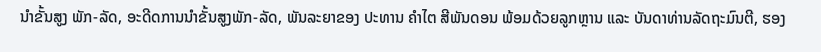ນໍາຂັ້ນສູງ ພັກ-ລັດ, ອະດີດການນໍາຂັ້ນສູງພັກ-ລັດ, ພັນລະຍາຂອງ ປະທານ ຄໍາໄຕ ສີພັນດອນ ພ້ອມດ້ວຍລູກຫຼານ ແລະ ບັນດາທ່ານລັດຖະມົນຕີ, ຮອງ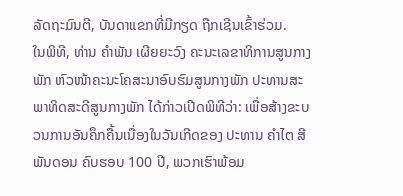ລັດຖະມົນຕີ, ບັນດາແຂກທີ່ມີກຽດ ຖືກເຊີນເຂົ້າຮ່ວມ.
ໃນພິທີ, ທ່ານ ຄໍາພັນ ເຜີຍຍະວົງ ຄະນະເລຂາທິການສູນກາງພັກ ຫົວໜ້າຄະນະໂຄສະນາອົບຮົມສູນກາງພັກ ປະທານສະພາທິດສະດີສູນກາງພັກ ໄດ້ກ່າວເປີດພິທີວ່າ: ເພື່ອສ້າງຂະບວນການອັນຄຶກຄື້ນເນື່ອງໃນວັນເກີດຂອງ ປະທານ ຄໍາໄຕ ສີພັນດອນ ຄົບຮອບ 100 ປີ, ພວກເຮົາພ້ອມ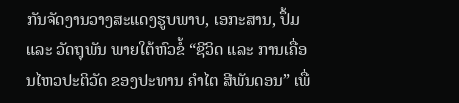ກັນຈັດງານວາງສະແດງຮູບພາບ, ເອກະສານ, ປຶ້ມ ແລະ ວັດຖຸພັນ ພາຍໃຕ້ຫົວຂໍ້ “ຊີວິດ ແລະ ການເຄື່ອນໄຫວປະຕິວັດ ຂອງປະທານ ຄໍາໄຕ ສີພັນດອນ” ເພື່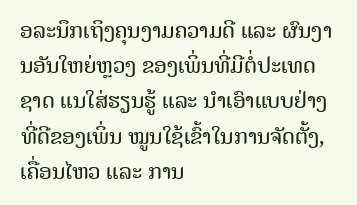ອລະນຶກເຖິງຄຸນງາມຄວາມດີ ແລະ ຜົນງານອັນໃຫຍ່ຫຼວງ ຂອງເພິ່ນທີ່ມີຕໍ່ປະເທດຊາດ ແນໃສ່ຮຽນຮູ້ ແລະ ນໍາເອົາແບບຢ່າງທີ່ດີຂອງເພິ່ນ ໝູນໃຊ້ເຂົ້າໃນການຈັດຕັ້ງ, ເຄື່ອນໄຫວ ແລະ ການ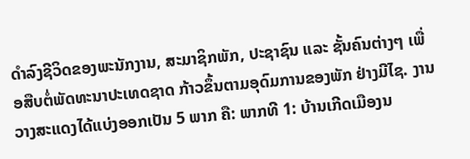ດໍາລົງຊີວິດຂອງພະນັກງານ, ສະມາຊິກພັກ, ປະຊາຊົນ ແລະ ຊັ້ນຄົນຕ່າງໆ ເພື່ອສືບຕໍ່ພັດທະນາປະເທດຊາດ ກ້າວຂຶ້ນຕາມອຸດົມການຂອງພັກ ຢ່າງມີໄຊ. ງານວາງສະແດງໄດ້ແບ່ງອອກເປັນ 5 ພາກ ຄື: ພາກທີ 1: ບ້ານເກີດເມືອງນ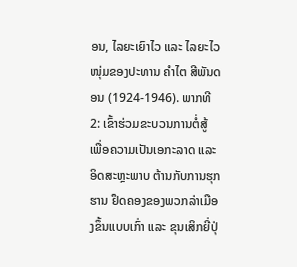ອນ, ໄລຍະເຍົາໄວ ແລະ ໄລຍະໄວໜຸ່ມຂອງປະທານ ຄໍາໄຕ ສີພັນດອນ (1924-1946). ພາກທີ 2: ເຂົ້າຮ່ວມຂະບວນການຕໍ່ສູ້ ເພື່ອຄວາມເປັນເອກະລາດ ແລະ ອິດສະຫຼະພາບ ຕ້ານກັບການຮຸກຮານ ຢຶດຄອງຂອງພວກລ່າເມືອງຂຶ້ນແບບເກົ່າ ແລະ ຂຸນເສິກຍີ່ປຸ່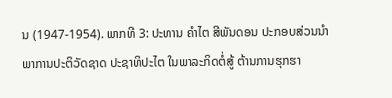ນ (1947-1954). ພາກທີ 3: ປະທານ ຄໍາໄຕ ສີພັນດອນ ປະກອບສ່ວນນໍາພາການປະຕິວັດຊາດ ປະຊາທິປະໄຕ ໃນພາລະກິດຕໍ່ສູ້ ຕ້ານການຮຸກຮາ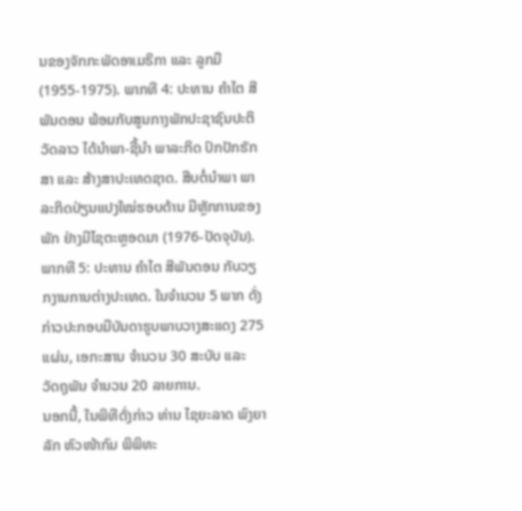ນຂອງຈັກກະພັດອາເມຣິກາ ແລະ ລູກມື (1955-1975). ພາກທີ 4: ປະທານ ຄໍາໄຕ ສີພັນດອນ ພ້ອມກັບສູນກາງພັກປະຊາຊົນປະຕິວັດລາວ ໄດ້ນໍາພາ-ຊີ້ນໍາ ພາລະກິດ ປົກປັກຮັກສາ ແລະ ສ້າງສາປະເທດຊາດ. ສືບຕໍ່ນໍາພາ ພາລະກິດປ່ຽນແປງໃໝ່ຮອບດ້ານ ມີຫຼັກການຂອງພັກ ຢ່າງມີໄຊຕະຫຼອດມາ (1976-ປັດຈຸບັນ). ພາກທີ 5: ປະທານ ຄໍາໄຕ ສີພັນດອນ ກັບວຽກງານການຕ່າງປະເທດ. ໃນຈໍານວນ 5 ພາກ ດັ່ງກ່າວປະກອບມີບັນດາຮູບພາບວາງສະແດງ 275 ແຜ່ນ, ເອກະສານ ຈໍານວນ 30 ສະບັບ ແລະ ວັດຖຸພັນ ຈໍານວນ 20 ລາຍການ.
ນອກນີ້, ໃນພິທີດັ່ງກ່າວ ທ່ານ ໄຊຍະລາດ ພົງຍາລັກ ຫົວໜ້າກົມ ພິພິທະ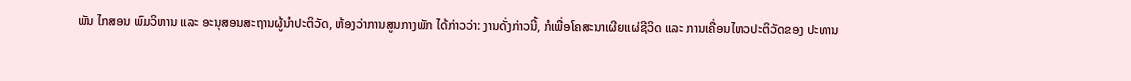ພັນ ໄກສອນ ພົມວິຫານ ແລະ ອະນຸສອນສະຖານຜູ້ນຳປະຕິວັດ, ຫ້ອງວ່າການສູນກາງພັກ ໄດ້ກ່າວວ່າ: ງານດັ່ງກ່າວນີ້, ກໍເພື່ອໂຄສະນາເຜີຍແຜ່ຊີວິດ ແລະ ການເຄື່ອນໄຫວປະຕິວັດຂອງ ປະທານ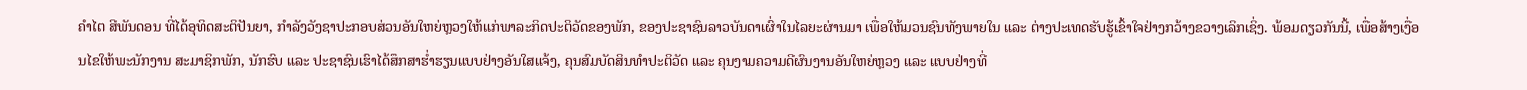ຄໍາໄຕ ສີພັນດອນ ທີ່ໄດ້ອຸທິດສະຕິປັນຍາ, ກໍາລັງວັງຊາປະກອບສ່ວນອັນໃຫຍ່ຫຼວງໃຫ້ແກ່ພາລະກິດປະຕິວັດຂອງພັກ, ຂອງປະຊາຊົນລາວບັນດາເຜົ່າໃນໄລຍະຜ່ານມາ ເພື່ອໃຫ້ມວນຊົນທັງພາຍໃນ ແລະ ຕ່າງປະເທດຮັບຮູ້ເຂົ້າໃຈຢ່າງກວ້າງຂວາງເລິກເຊິ່ງ. ພ້ອມດຽວກັນນີ້, ເພື່ອສ້າງເງື່ອນໄຂໃຫ້ພະນັກງານ ສະມາຊິກພັກ, ນັກຮົບ ແລະ ປະຊາຊົນເຮົາໄດ້ສຶກສາຮໍ່າຮຽນແບບຢ່າງອັນໃສແຈ້ງ, ຄຸນສົມບັດສິນທໍາປະຕິວັດ ແລະ ຄຸນງາມຄວາມດີຜົນງານອັນໃຫຍ່ຫຼວງ ແລະ ແບບຢ່າງທີ່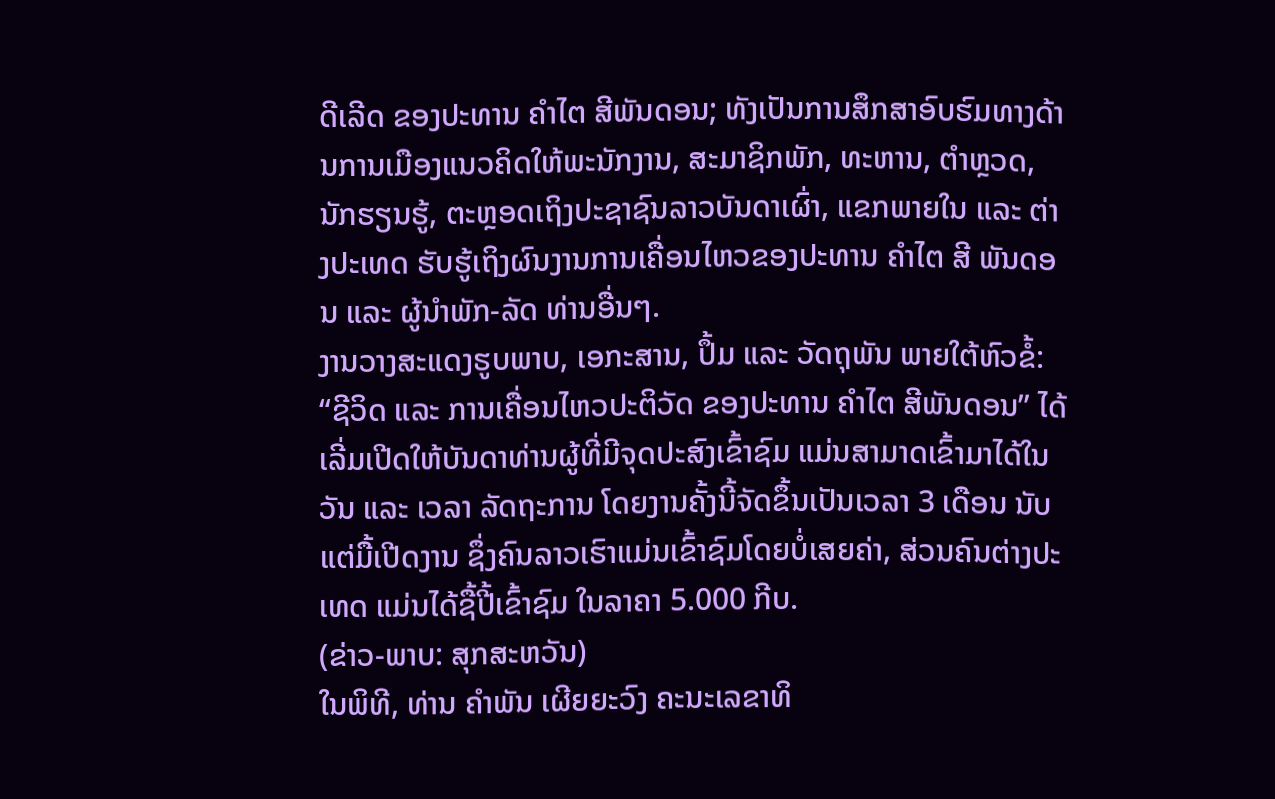ດີເລີດ ຂອງປະທານ ຄໍາໄຕ ສີພັນດອນ; ທັງເປັນການສຶກສາອົບຮົມທາງດ້ານການເມືອງແນວຄິດໃຫ້ພະນັກງານ, ສະມາຊິກພັກ, ທະຫານ, ຕໍາຫຼວດ, ນັກຮຽນຮູ້, ຕະຫຼອດເຖິງປະຊາຊົນລາວບັນດາເຜົ່າ, ແຂກພາຍໃນ ແລະ ຕ່າງປະເທດ ຮັບຮູ້ເຖິງຜົນງານການເຄື່ອນໄຫວຂອງປະທານ ຄໍາໄຕ ສີ ພັນດອນ ແລະ ຜູ້ນໍາພັກ-ລັດ ທ່ານອື່ນໆ.
ງານວາງສະແດງຮູບພາບ, ເອກະສານ, ປຶ້ມ ແລະ ວັດຖຸພັນ ພາຍໃຕ້ຫົວຂໍ້: “ຊີວິດ ແລະ ການເຄື່ອນໄຫວປະຕິວັດ ຂອງປະທານ ຄໍາໄຕ ສີພັນດອນ” ໄດ້ເລີ່ມເປີດໃຫ້ບັນດາທ່ານຜູ້ທີ່ມີຈຸດປະສົງເຂົ້າຊົມ ແມ່ນສາມາດເຂົ້າມາໄດ້ໃນວັນ ແລະ ເວລາ ລັດຖະການ ໂດຍງານຄັ້ງນີ້ຈັດຂຶ້ນເປັນເວລາ 3 ເດືອນ ນັບແຕ່ມື້ເປີດງານ ຊຶ່ງຄົນລາວເຮົາແມ່ນເຂົ້າຊົມໂດຍບໍ່ເສຍຄ່າ, ສ່ວນຄົນຕ່າງປະເທດ ແມ່ນໄດ້ຊື້ປີ້ເຂົ້າຊົມ ໃນລາຄາ 5.000 ກີບ.
(ຂ່າວ-ພາບ: ສຸກສະຫວັນ)
ໃນພິທີ, ທ່ານ ຄໍາພັນ ເຜີຍຍະວົງ ຄະນະເລຂາທິ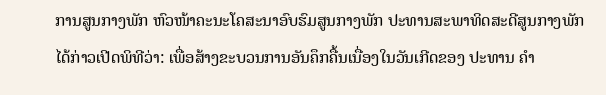ການສູນກາງພັກ ຫົວໜ້າຄະນະໂຄສະນາອົບຮົມສູນກາງພັກ ປະທານສະພາທິດສະດີສູນກາງພັກ ໄດ້ກ່າວເປີດພິທີວ່າ: ເພື່ອສ້າງຂະບວນການອັນຄຶກຄື້ນເນື່ອງໃນວັນເກີດຂອງ ປະທານ ຄໍາ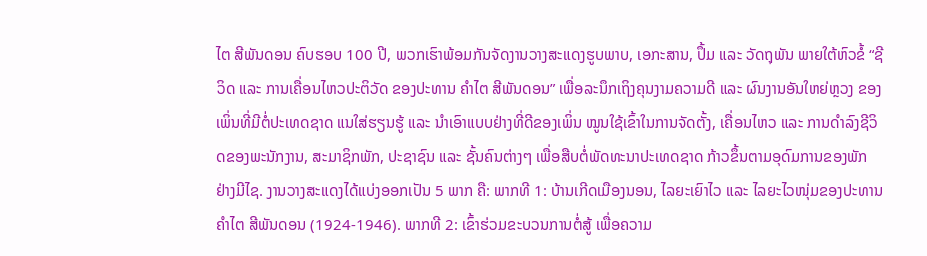ໄຕ ສີພັນດອນ ຄົບຮອບ 100 ປີ, ພວກເຮົາພ້ອມກັນຈັດງານວາງສະແດງຮູບພາບ, ເອກະສານ, ປຶ້ມ ແລະ ວັດຖຸພັນ ພາຍໃຕ້ຫົວຂໍ້ “ຊີວິດ ແລະ ການເຄື່ອນໄຫວປະຕິວັດ ຂອງປະທານ ຄໍາໄຕ ສີພັນດອນ” ເພື່ອລະນຶກເຖິງຄຸນງາມຄວາມດີ ແລະ ຜົນງານອັນໃຫຍ່ຫຼວງ ຂອງເພິ່ນທີ່ມີຕໍ່ປະເທດຊາດ ແນໃສ່ຮຽນຮູ້ ແລະ ນໍາເອົາແບບຢ່າງທີ່ດີຂອງເພິ່ນ ໝູນໃຊ້ເຂົ້າໃນການຈັດຕັ້ງ, ເຄື່ອນໄຫວ ແລະ ການດໍາລົງຊີວິດຂອງພະນັກງານ, ສະມາຊິກພັກ, ປະຊາຊົນ ແລະ ຊັ້ນຄົນຕ່າງໆ ເພື່ອສືບຕໍ່ພັດທະນາປະເທດຊາດ ກ້າວຂຶ້ນຕາມອຸດົມການຂອງພັກ ຢ່າງມີໄຊ. ງານວາງສະແດງໄດ້ແບ່ງອອກເປັນ 5 ພາກ ຄື: ພາກທີ 1: ບ້ານເກີດເມືອງນອນ, ໄລຍະເຍົາໄວ ແລະ ໄລຍະໄວໜຸ່ມຂອງປະທານ ຄໍາໄຕ ສີພັນດອນ (1924-1946). ພາກທີ 2: ເຂົ້າຮ່ວມຂະບວນການຕໍ່ສູ້ ເພື່ອຄວາມ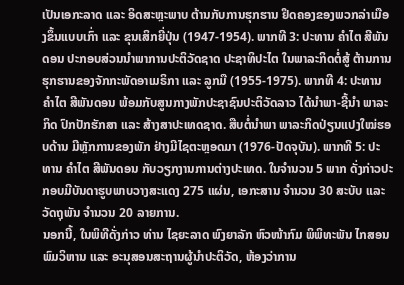ເປັນເອກະລາດ ແລະ ອິດສະຫຼະພາບ ຕ້ານກັບການຮຸກຮານ ຢຶດຄອງຂອງພວກລ່າເມືອງຂຶ້ນແບບເກົ່າ ແລະ ຂຸນເສິກຍີ່ປຸ່ນ (1947-1954). ພາກທີ 3: ປະທານ ຄໍາໄຕ ສີພັນດອນ ປະກອບສ່ວນນໍາພາການປະຕິວັດຊາດ ປະຊາທິປະໄຕ ໃນພາລະກິດຕໍ່ສູ້ ຕ້ານການຮຸກຮານຂອງຈັກກະພັດອາເມຣິກາ ແລະ ລູກມື (1955-1975). ພາກທີ 4: ປະທານ ຄໍາໄຕ ສີພັນດອນ ພ້ອມກັບສູນກາງພັກປະຊາຊົນປະຕິວັດລາວ ໄດ້ນໍາພາ-ຊີ້ນໍາ ພາລະກິດ ປົກປັກຮັກສາ ແລະ ສ້າງສາປະເທດຊາດ. ສືບຕໍ່ນໍາພາ ພາລະກິດປ່ຽນແປງໃໝ່ຮອບດ້ານ ມີຫຼັກການຂອງພັກ ຢ່າງມີໄຊຕະຫຼອດມາ (1976-ປັດຈຸບັນ). ພາກທີ 5: ປະທານ ຄໍາໄຕ ສີພັນດອນ ກັບວຽກງານການຕ່າງປະເທດ. ໃນຈໍານວນ 5 ພາກ ດັ່ງກ່າວປະກອບມີບັນດາຮູບພາບວາງສະແດງ 275 ແຜ່ນ, ເອກະສານ ຈໍານວນ 30 ສະບັບ ແລະ ວັດຖຸພັນ ຈໍານວນ 20 ລາຍການ.
ນອກນີ້, ໃນພິທີດັ່ງກ່າວ ທ່ານ ໄຊຍະລາດ ພົງຍາລັກ ຫົວໜ້າກົມ ພິພິທະພັນ ໄກສອນ ພົມວິຫານ ແລະ ອະນຸສອນສະຖານຜູ້ນຳປະຕິວັດ, ຫ້ອງວ່າການ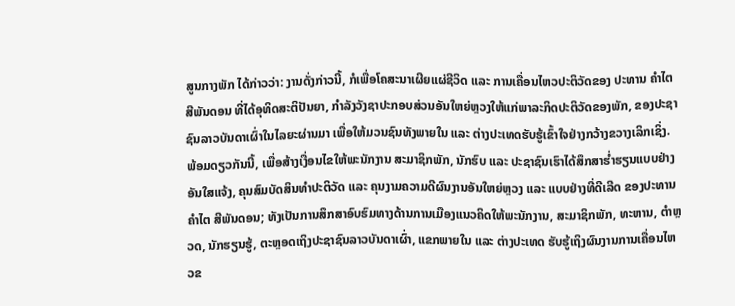ສູນກາງພັກ ໄດ້ກ່າວວ່າ: ງານດັ່ງກ່າວນີ້, ກໍເພື່ອໂຄສະນາເຜີຍແຜ່ຊີວິດ ແລະ ການເຄື່ອນໄຫວປະຕິວັດຂອງ ປະທານ ຄໍາໄຕ ສີພັນດອນ ທີ່ໄດ້ອຸທິດສະຕິປັນຍາ, ກໍາລັງວັງຊາປະກອບສ່ວນອັນໃຫຍ່ຫຼວງໃຫ້ແກ່ພາລະກິດປະຕິວັດຂອງພັກ, ຂອງປະຊາຊົນລາວບັນດາເຜົ່າໃນໄລຍະຜ່ານມາ ເພື່ອໃຫ້ມວນຊົນທັງພາຍໃນ ແລະ ຕ່າງປະເທດຮັບຮູ້ເຂົ້າໃຈຢ່າງກວ້າງຂວາງເລິກເຊິ່ງ. ພ້ອມດຽວກັນນີ້, ເພື່ອສ້າງເງື່ອນໄຂໃຫ້ພະນັກງານ ສະມາຊິກພັກ, ນັກຮົບ ແລະ ປະຊາຊົນເຮົາໄດ້ສຶກສາຮໍ່າຮຽນແບບຢ່າງອັນໃສແຈ້ງ, ຄຸນສົມບັດສິນທໍາປະຕິວັດ ແລະ ຄຸນງາມຄວາມດີຜົນງານອັນໃຫຍ່ຫຼວງ ແລະ ແບບຢ່າງທີ່ດີເລີດ ຂອງປະທານ ຄໍາໄຕ ສີພັນດອນ; ທັງເປັນການສຶກສາອົບຮົມທາງດ້ານການເມືອງແນວຄິດໃຫ້ພະນັກງານ, ສະມາຊິກພັກ, ທະຫານ, ຕໍາຫຼວດ, ນັກຮຽນຮູ້, ຕະຫຼອດເຖິງປະຊາຊົນລາວບັນດາເຜົ່າ, ແຂກພາຍໃນ ແລະ ຕ່າງປະເທດ ຮັບຮູ້ເຖິງຜົນງານການເຄື່ອນໄຫວຂ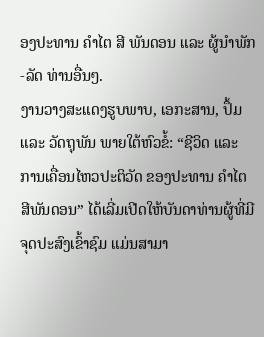ອງປະທານ ຄໍາໄຕ ສີ ພັນດອນ ແລະ ຜູ້ນໍາພັກ-ລັດ ທ່ານອື່ນໆ.
ງານວາງສະແດງຮູບພາບ, ເອກະສານ, ປຶ້ມ ແລະ ວັດຖຸພັນ ພາຍໃຕ້ຫົວຂໍ້: “ຊີວິດ ແລະ ການເຄື່ອນໄຫວປະຕິວັດ ຂອງປະທານ ຄໍາໄຕ ສີພັນດອນ” ໄດ້ເລີ່ມເປີດໃຫ້ບັນດາທ່ານຜູ້ທີ່ມີຈຸດປະສົງເຂົ້າຊົມ ແມ່ນສາມາ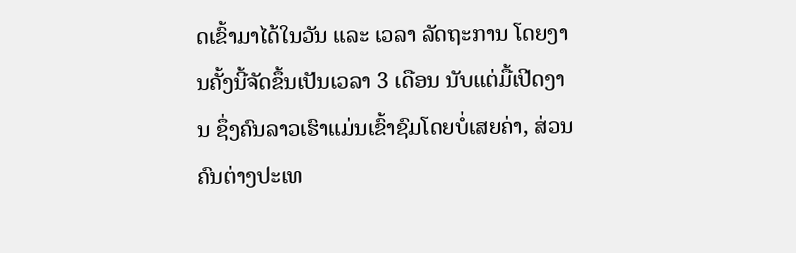ດເຂົ້າມາໄດ້ໃນວັນ ແລະ ເວລາ ລັດຖະການ ໂດຍງານຄັ້ງນີ້ຈັດຂຶ້ນເປັນເວລາ 3 ເດືອນ ນັບແຕ່ມື້ເປີດງານ ຊຶ່ງຄົນລາວເຮົາແມ່ນເຂົ້າຊົມໂດຍບໍ່ເສຍຄ່າ, ສ່ວນຄົນຕ່າງປະເທ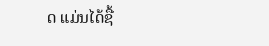ດ ແມ່ນໄດ້ຊື້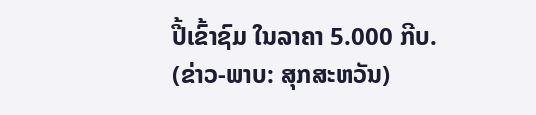ປີ້ເຂົ້າຊົມ ໃນລາຄາ 5.000 ກີບ.
(ຂ່າວ-ພາບ: ສຸກສະຫວັນ)